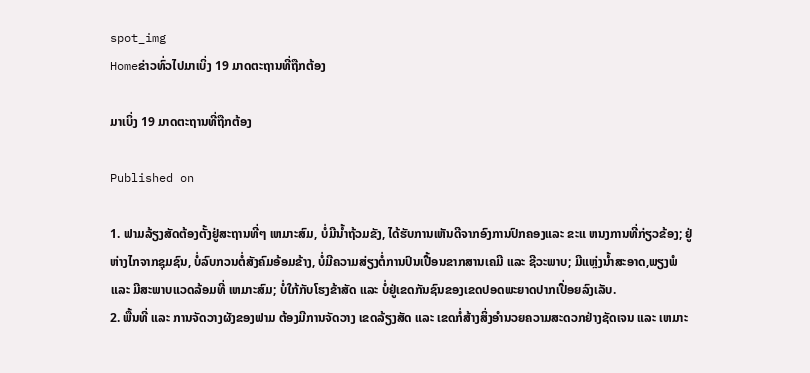spot_img
Homeຂ່າວທົ່ວໄປມາເບິ່ງ 19 ມາດຕະຖານທີ່ຖືກຕ້ອງ

ມາເບິ່ງ 19 ມາດຕະຖານທີ່ຖືກຕ້ອງ

Published on

1. ຟາມລ້ຽງສັດຕ້ອງຕັ້ງຢູ່ສະຖານທີ່ໆ ເຫມາະສົມ, ບໍ່ມີນ້ຳຖ້ວມຂັງ, ໄດ້ຮັບການເຫັນດີຈາກອົງການປົກຄອງແລະ ຂະແ ຫນງການທີ່ກ່ຽວຂ້ອງ; ຢູ່ຫ່າງໄກຈາກຊຸມຊົນ, ບໍ່ລົບກວນຕໍ່ສັງຄົມອ້ອມຂ້າງ, ບໍ່ມີຄວາມສ່ຽງຕໍ່ການປົນເປື້ອນຂາກສານເຄມີ ແລະ ຊີວະພາບ; ມີແຫຼ່ງນ້ຳສະອາດ,ພຽງພໍ ແລະ ມີສະພາບແວດລ້ອມທີ່ ເຫມາະສົມ; ບໍ່ໃກ້ກັບໂຮງຂ້າສັດ ແລະ ບໍ່ຢູ່ເຂດກັນຊົນຂອງເຂດປອດພະຍາດປາກເປື່ອຍລົງເລັບ.
2. ພື້ນທີ່ ແລະ ການຈັດວາງຜັງຂອງຟາມ ຕ້ອງມີການຈັດວາງ ເຂດລ້ຽງສັດ ແລະ ເຂດກໍ່ສ້າງສິ່ງອໍານວຍຄວາມສະດວກຢ່າງຊັດເຈນ ແລະ ເຫມາະ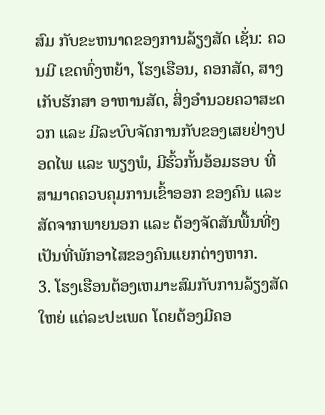ສົມ ກັບຂະຫນາດຂອງການລ້ຽງສັດ ເຊັ່ນ: ຄວນມີ ເຂດທົ່ງຫຍ້າ, ໂຮງເຮືອນ, ຄອກສັດ, ສາງເກັບຮັກສາ ອາຫານສັດ, ສິ່ງອໍານວຍຄວາສະດວກ ແລະ ມີລະບົບຈັດການກັບຂອງເສຍຢ່າງປອດໄພ ແລະ ພຽງພໍ, ມີຮົ້ວກັ້ນອ້ອມຮອບ ທີ່ ສາມາດຄວບຄຸມການເຂົ້າອອກ ຂອງຄົນ ແລະ ສັດຈາກພາຍນອກ ແລະ ຕ້ອງຈັດສັນພື້ນທີ່ໆເປັນທີ່ພັກອາໄສຂອງຄົນແຍກຕ່າງຫາກ.
3. ໂຮງເຮືອນຕ້ອງເຫມາະສົມກັບການລ້ຽງສັດໃຫຍ່ ແຕ່ລະປະເພດ ໂດຍຕ້ອງມີຄອ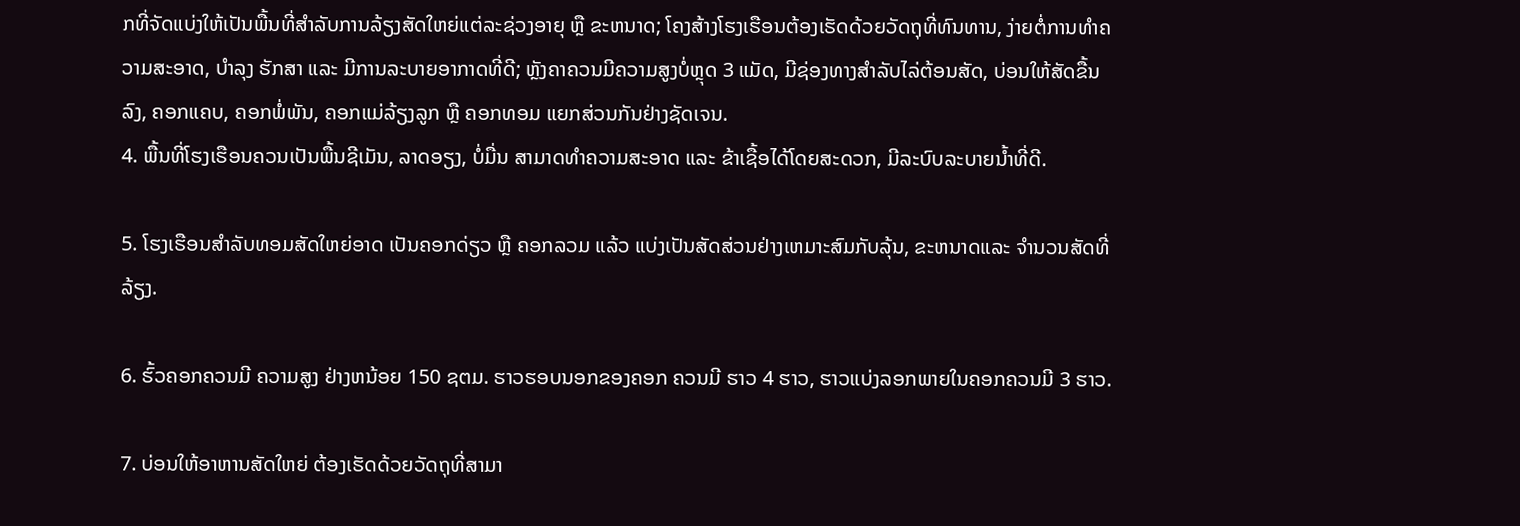ກທີ່ຈັດແບ່ງໃຫ້ເປັນພື້ນທີ່ສໍາລັບການລ້ຽງສັດໃຫຍ່ແຕ່ລະຊ່ວງອາຍຸ ຫຼື ຂະຫນາດ; ໂຄງສ້າງໂຮງເຮືອນຕ້ອງເຮັດດ້ວຍວັດຖຸທີ່ທົນທານ, ງ່າຍຕໍ່ການທໍາຄວາມສະອາດ, ບໍາລຸງ ຮັກສາ ແລະ ມີການລະບາຍອາກາດທີ່ດີ; ຫຼັງຄາຄວນມີຄວາມສູງບໍ່ຫຼຸດ 3 ແມັດ, ມີຊ່ອງທາງສໍາລັບໄລ່ຕ້ອນສັດ, ບ່ອນໃຫ້ສັດຂື້ນລົງ, ຄອກແຄບ, ຄອກພໍ່ພັນ, ຄອກແມ່ລ້ຽງລູກ ຫຼື ຄອກທອມ ແຍກສ່ວນກັນຢ່າງຊັດເຈນ.
4. ພື້ນທີ່ໂຮງເຮືອນຄວນເປັນພື້ນຊີເມັນ, ລາດອຽງ, ບໍ່ມື່ນ ສາມາດທໍາຄວາມສະອາດ ແລະ ຂ້າເຊື້ອໄດ້ໂດຍສະດວກ, ມີລະບົບລະບາຍນ້ຳທີ່ດີ.

5. ໂຮງເຮືອນສໍາລັບທອມສັດໃຫຍ່ອາດ ເປັນຄອກດ່ຽວ ຫຼື ຄອກລວມ ແລ້ວ ແບ່ງເປັນສັດສ່ວນຢ່າງເຫມາະສົມກັບລຸ້ນ, ຂະຫນາດແລະ ຈໍານວນສັດທີ່ລ້ຽງ.

6. ຮົ້ວຄອກຄວນມີ ຄວາມສູງ ຢ່າງຫນ້ອຍ 150 ຊຕມ. ຮາວຮອບນອກຂອງຄອກ ຄວນມີ ຮາວ 4 ຮາວ, ຮາວແບ່ງລອກພາຍໃນຄອກຄວນມີ 3 ຮາວ.

7. ບ່ອນໃຫ້ອາຫານສັດໃຫຍ່ ຕ້ອງເຮັດດ້ວຍວັດຖຸທີ່ສາມາ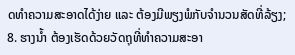ດທໍາຄວາມສະອາດໄດ້ງ່າຍ ແລະ ຕ້ອງມີພຽງພໍກັບຈໍານວນສັດທີ່ລ້ຽງ; 8. ຮາງນ້ຳ ຕ້ອງເຮັດດ້ວຍວັດຖຸທີ່ທໍາຄວາມສະອາ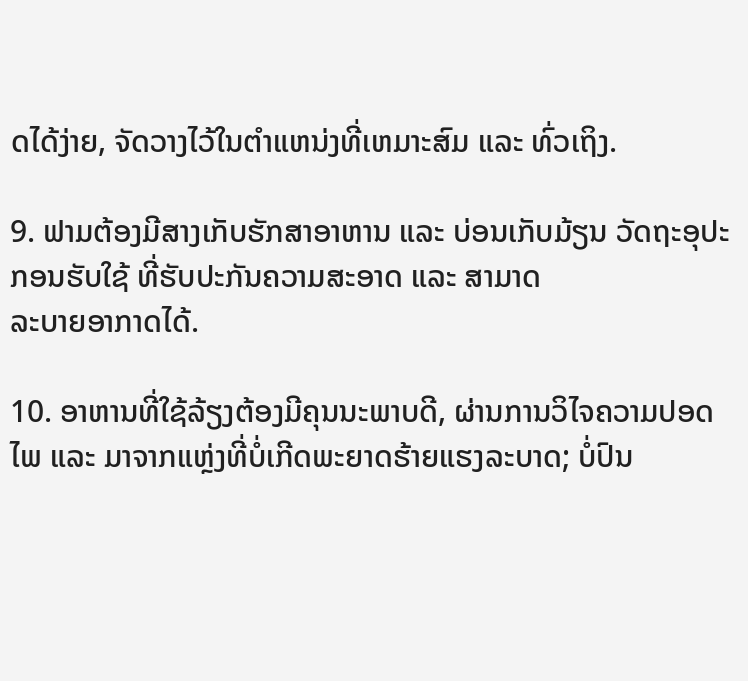ດໄດ້ງ່າຍ, ຈັດວາງໄວ້ໃນຕໍາແຫນ່ງທີ່ເຫມາະສົມ ແລະ ທົ່ວເຖິງ.

9. ຟາມຕ້ອງມີສາງເກັບຮັກສາອາຫານ ແລະ ບ່ອນເກັບມ້ຽນ ວັດຖະອຸປະກອນຮັບໃຊ້ ທີ່ຮັບປະກັນຄວາມສະອາດ ແລະ ສາມາດ
ລະບາຍອາກາດໄດ້.

10. ອາຫານທີ່ໃຊ້ລ້ຽງຕ້ອງມີຄຸນນະພາບດີ, ຜ່ານການວິໄຈຄວາມປອດໄພ ແລະ ມາຈາກແຫຼ່ງທີ່ບໍ່ເກີດພະຍາດຮ້າຍແຮງລະບາດ; ບໍ່ປົນ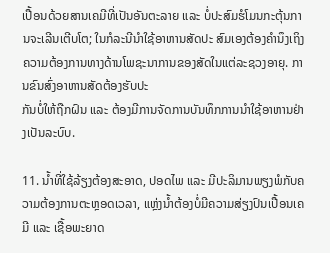ເປື້ອນດ້ວຍສານເຄມີທີ່ເປັນອັນຕະລາຍ ແລະ ບໍ່ປະສົມຮໍໂມນກະຕຸ້ນການຈະເລີນເຕີບໂຕ; ໃນກໍລະນີນໍາໃຊ້ອາຫານສັດປະ ສົມເອງຕ້ອງຄໍານຶງເຖິງຄວາມຕ້ອງການທາງດ້ານໂພຊະນາການຂອງສັດໃນແຕ່ລະຊວງອາຍຸ. ການຂົນສົ່ງອາຫານສັດຕ້ອງຮັບປະ
ກັນບໍ່ໃຫ້ຖືກຝົນ ແລະ ຕ້ອງມີການຈັດການບັນທຶກການນໍາໃຊ້ອາຫານຢ່າງເປັນລະບົບ.

11. ນ້ຳທີ່ໃຊ້ລ້ຽງຕ້ອງສະອາດ, ປອດໄພ ແລະ ມີປະລິມານພຽງພໍກັບຄວາມຕ້ອງການຕະຫຼອດເວລາ, ແຫຼ່ງນ້ຳຕ້ອງບໍ່ມີຄວາມສ່ຽງປົນເປື້ອນເຄມີ ແລະ ເຊື້ອພະຍາດ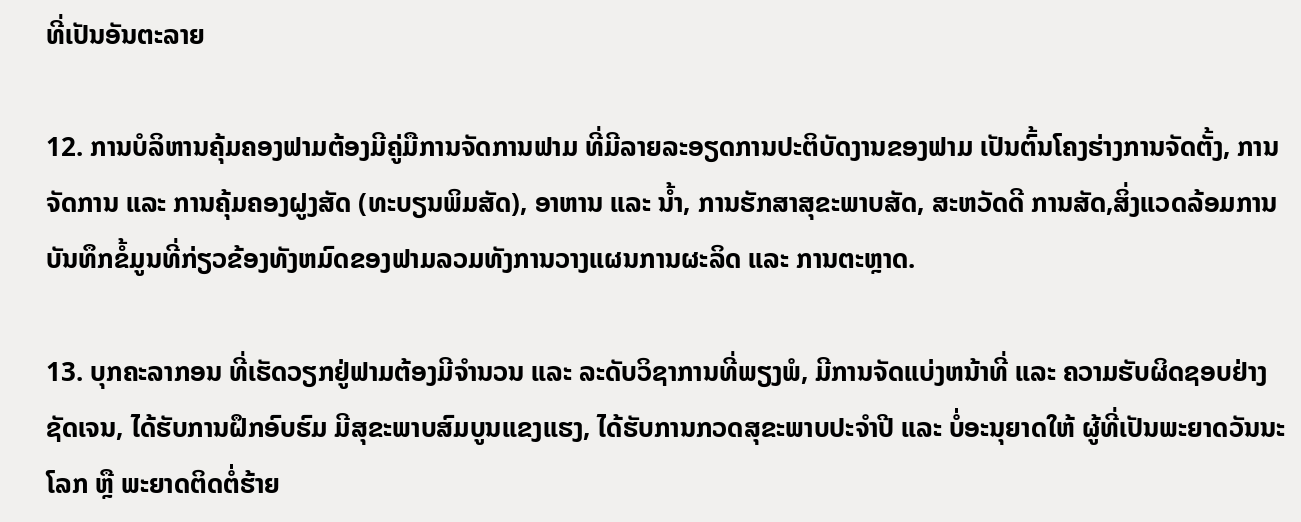ທີ່ເປັນອັນຕະລາຍ

12. ການບໍລິຫານຄຸ້ມຄອງຟາມຕ້ອງມີຄູ່ມືການຈັດການຟາມ ທີ່ມີລາຍລະອຽດການປະຕິບັດງານຂອງຟາມ ເປັນຕົ້ນໂຄງຮ່າງການຈັດຕັ້ງ, ການຈັດການ ແລະ ການຄຸ້ມຄອງຝູງສັດ (ທະບຽນພິມສັດ), ອາຫານ ແລະ ນ້ຳ, ການຮັກສາສຸຂະພາບສັດ, ສະຫວັດດີ ການສັດ,ສິ່ງແວດລ້ອມການບັນທຶກຂໍ້ມູນທີ່ກ່ຽວຂ້ອງທັງຫມົດຂອງຟາມລວມທັງການວາງແຜນການຜະລິດ ແລະ ການຕະຫຼາດ.

13. ບຸກຄະລາກອນ ທີ່ເຮັດວຽກຢູ່ຟາມຕ້ອງມີຈໍານວນ ແລະ ລະດັບວິຊາການທີ່ພຽງພໍ, ມີການຈັດແບ່ງຫນ້າທີ່ ແລະ ຄວາມຮັບຜິດຊອບຢ່າງຊັດເຈນ, ໄດ້ຮັບການຝຶກອົບຮົມ ມີສຸຂະພາບສົມບູນແຂງແຮງ, ໄດ້ຮັບການກວດສຸຂະພາບປະຈໍາປີ ແລະ ບໍ່ອະນຸຍາດໃຫ້ ຜູ້ທີ່ເປັນພະຍາດວັນນະໂລກ ຫຼື ພະຍາດຕິດຕໍ່ຮ້າຍ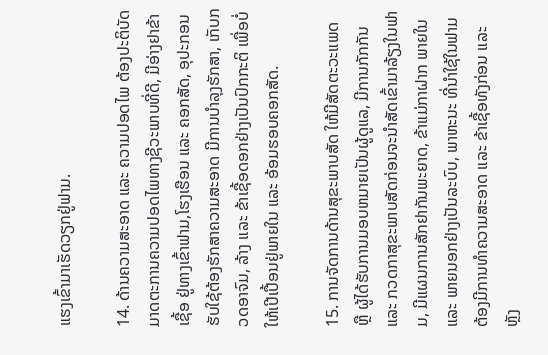ແຮງເຂົ້າມາເຮັດວຽກຢູ່ຟາມ.

14. ດ້ານຄວາມສະອາດ ແລະ ຄວາມປອດໄພ ຕ້ອງປະຕິບັດມາດຕະການຄວາມປອດໄພທາງຊີວະພາບທີ່ດີ, ມີອ່າງຢາຂ້າເຊື້ອ ຢູ່ທາງເຂົ້າຟາມ,ໂຮງເຮືອນ ແລະ ຄອກສັດ, ອຸປະກອນ ຮັບໃຊ້ຕ້ອງຮັກສາຄວາມສະອາດ ມີການບໍາລຸງຮັກສາ, ເກັບກວດອາຈົມ, ລ້າງ ແລະ ຂ້າເຊື້ອດອກຢ່າງເປັນປົກກະຕິ ເພື່ອບໍ່ໃຫ້ເປີເປື້ອນຢູ່ພາຍໃນ ແລະ ອ້ອມຮອບຄອກສັດ.

15. ການຈັດການດ້ານສຸຂະພາບສັດ ໃຫ້ມີສັດຕະວະແພດ ຫຼື ຜູ້ໄດ້ຮັບການມອບຫມາຍເປັນຜູ້ດູແລ, ມີການກັກກັນ ແລະ ກວດກາສຸຂະພາບສັດກ່ອນຈະນໍາສັດເຂົ້າມາລ້ຽງໃນຟາມ, ມີແຜນການສັກຢາກັນພະຍາດ, ຂ້າແມ່ກາຝາກ ພາຍໃນ ແລະ ພາຍນອກຢ່າງເປັນລະບົບ, ພາຫະນະ ທີ່ນໍາໃຊ້ໃນຟາມຕ້ອງມີການທໍາຄວາມສະອາດ ແລະ ຂ້າເຊື້ອທັງກ່ອນ ແລະ ຫຼັງ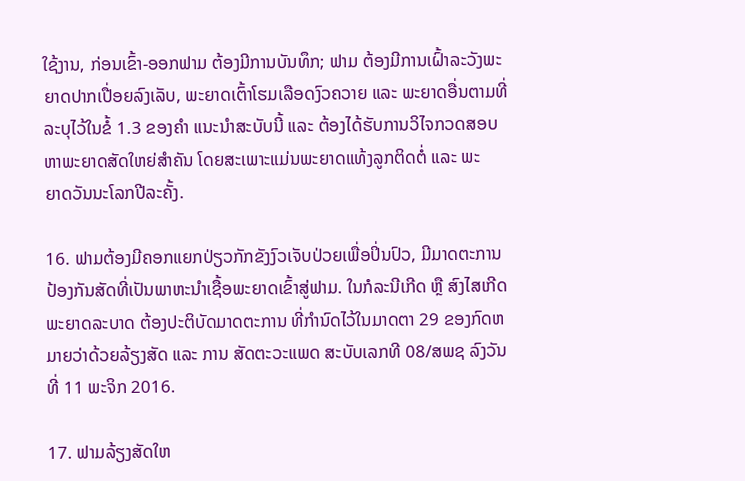ໃຊ້ງານ, ກ່ອນເຂົ້າ-ອອກຟາມ ຕ້ອງມີການບັນທຶກ; ຟາມ ຕ້ອງມີການເຝົ້າລະວັງພະຍາດປາກເປື່ອຍລົງເລັບ, ພະຍາດເຕົ້າໂຮມເລືອດງົວຄວາຍ ແລະ ພະຍາດອື່ນຕາມທີ່ລະບຸໄວ້ໃນຂໍ້ 1.3 ຂອງຄໍາ ແນະນໍາສະບັບນີ້ ແລະ ຕ້ອງໄດ້ຮັບການວິໄຈກວດສອບຫາພະຍາດສັດໃຫຍ່ສໍາຄັນ ໂດຍສະເພາະແມ່ນພະຍາດແທ້ງລູກຕິດຕໍ່ ແລະ ພະ
ຍາດວັນນະໂລກປີລະຄັ້ງ.

16. ຟາມຕ້ອງມີຄອກແຍກປ່ຽວກັກຂັງງົວເຈັບປ່ວຍເພື່ອປິ່ນປົວ, ມີມາດຕະການປ້ອງກັນສັດທີ່ເປັນພາຫະນໍາເຊື້ອພະຍາດເຂົ້າສູ່ຟາມ. ໃນກໍລະນີເກີດ ຫຼື ສົງໄສເກີດພະຍາດລະບາດ ຕ້ອງປະຕິບັດມາດຕະການ ທີ່ກໍານົດໄວ້ໃນມາດຕາ 29 ຂອງກົດຫມາຍວ່າດ້ວຍລ້ຽງສັດ ແລະ ການ ສັດຕະວະແພດ ສະບັບເລກທີ 08/ສພຊ ລົງວັນທີ່ 11 ພະຈິກ 2016.

17. ຟາມລ້ຽງສັດໃຫ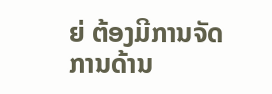ຍ່ ຕ້ອງມີການຈັດການດ້ານ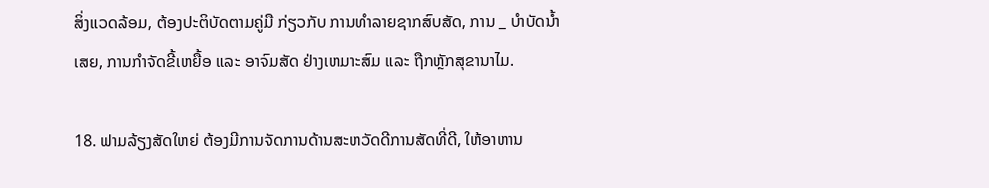ສິ່ງແວດລ້ອມ, ຕ້ອງປະຕິບັດຕາມຄູ່ມື ກ່ຽວກັບ ການທໍາລາຍຊາກສົບສັດ, ການ _ ບໍາບັດນ້ຳເສຍ, ການກໍາຈັດຂີ້ເຫຍື້ອ ແລະ ອາຈົມສັດ ຢ່າງເຫມາະສົມ ແລະ ຖືກຫຼັກສຸຂານາໄມ.

18. ຟາມລ້ຽງສັດໃຫຍ່ ຕ້ອງມີການຈັດການດ້ານສະຫວັດດີການສັດທີ່ດີ, ໃຫ້ອາຫານ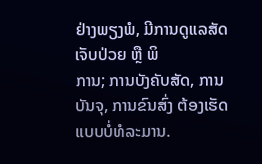ຢ່າງພຽງພໍ, ມີການດູແລສັດເຈັບປ່ວຍ ຫຼື ພິ
ການ; ການບັງຄັບສັດ, ການບັນຈຸ, ການຂົນສົ່ງ ຕ້ອງເຮັດແບບບໍ່ທໍລະມານ.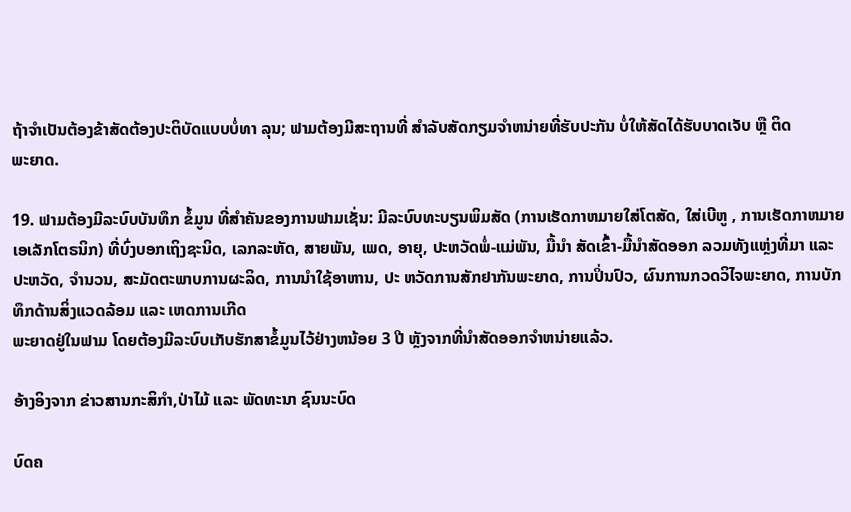ຖ້າຈໍາເປັນຕ້ອງຂ້າສັດຕ້ອງປະຕິບັດແບບບໍ່ທາ ລຸນ; ຟາມຕ້ອງມີສະຖານທີ່ ສໍາລັບສັດກຽມຈໍາຫນ່າຍທີ່ຮັບປະກັນ ບໍ່ໃຫ້ສັດໄດ້ຮັບບາດເຈັບ ຫຼື ຕິດ
ພະຍາດ.

19. ຟາມຕ້ອງມີລະບົບບັນທຶກ ຂໍ້ມູນ ທີ່ສໍາຄັນຂອງການຟາມເຊັ່ນ: ມີລະບົບທະບຽນພິມສັດ (ການເຮັດກາຫມາຍໃສ່ໂຕສັດ, ໃສ່ເບີຫູ , ການເຮັດກາຫມາຍເອເລັກໂຕຣນິກ) ທີ່ບົ່ງບອກເຖິງຊະນິດ, ເລກລະຫັດ, ສາຍພັນ, ເພດ, ອາຍຸ, ປະຫວັດພໍ່-ແມ່ພັນ, ມື້ນໍາ ສັດເຂົ້າ-ມື້ນໍາສັດອອກ ລວມທັງແຫຼ່ງທີ່ມາ ແລະ ປະຫວັດ, ຈໍານວນ, ສະມັດຕະພາບການຜະລິດ, ການນໍາໃຊ້ອາຫານ, ປະ ຫວັດການສັກຢາກັນພະຍາດ, ການປິ່ນປົວ, ຜົນການກວດວິໄຈພະຍາດ, ການບັກທຶກດ້ານສິ່ງແວດລ້ອມ ແລະ ເຫດການເກີດ
ພະຍາດຢູ່ໃນຟາມ ໂດຍຕ້ອງມີລະບົບເກັບຮັກສາຂໍ້ມູນໄວ້ຢ່າງຫນ້ອຍ 3 ປີ ຫຼັງຈາກທີ່ນໍາສັດອອກຈໍາຫນ່າຍແລ້ວ.

ອ້າງອິງຈາກ ຂ່າວສານກະສິກຳ,ປ່າໄມ້ ແລະ ພັດທະນາ ຊົນນະບົດ

ບົດຄ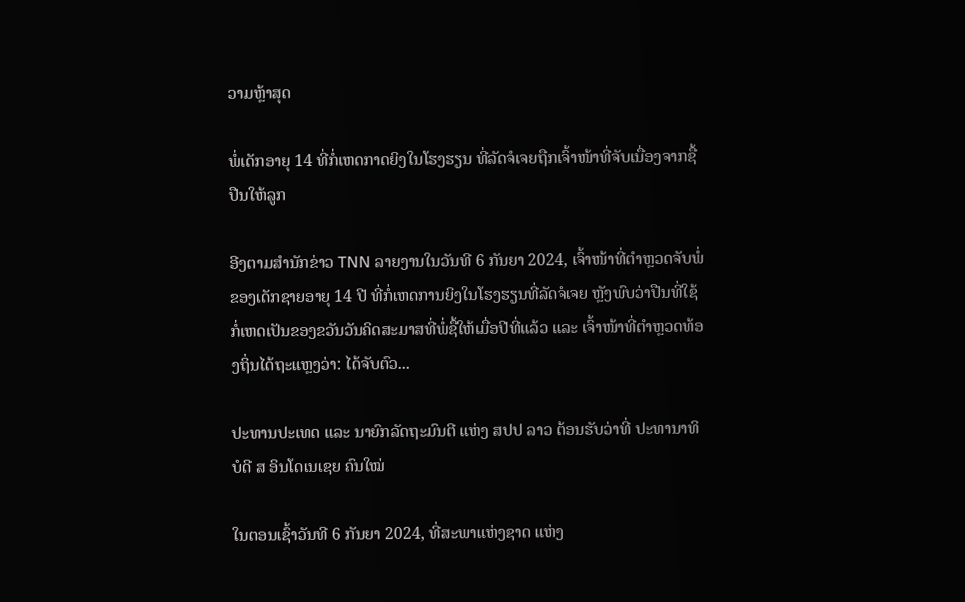ວາມຫຼ້າສຸດ

ພໍ່ເດັກອາຍຸ 14 ທີ່ກໍ່ເຫດກາດຍິງໃນໂຮງຮຽນ ທີ່ລັດຈໍເຈຍຖືກເຈົ້າໜ້າທີ່ຈັບເນື່ອງຈາກຊື້ປືນໃຫ້ລູກ

ອີງຕາມສຳນັກຂ່າວ TNN ລາຍງານໃນວັນທີ 6 ກັນຍາ 2024, ເຈົ້າໜ້າທີ່ຕຳຫຼວດຈັບພໍ່ຂອງເດັກຊາຍອາຍຸ 14 ປີ ທີ່ກໍ່ເຫດການຍິງໃນໂຮງຮຽນທີ່ລັດຈໍເຈຍ ຫຼັງພົບວ່າປືນທີ່ໃຊ້ກໍ່ເຫດເປັນຂອງຂວັນວັນຄິດສະມາສທີ່ພໍ່ຊື້ໃຫ້ເມື່ອປີທີ່ແລ້ວ ແລະ ເຈົ້າໜ້າທີ່ຕຳຫຼວດທ້ອງຖິ່ນໄດ້ຖະແຫຼງວ່າ: ໄດ້ຈັບຕົວ...

ປະທານປະເທດ ແລະ ນາຍົກລັດຖະມົນຕີ ແຫ່ງ ສປປ ລາວ ຕ້ອນຮັບວ່າທີ່ ປະທານາທິບໍດີ ສ ອິນໂດເນເຊຍ ຄົນໃໝ່

ໃນຕອນເຊົ້າວັນທີ 6 ກັນຍາ 2024, ທີ່ສະພາແຫ່ງຊາດ ແຫ່ງ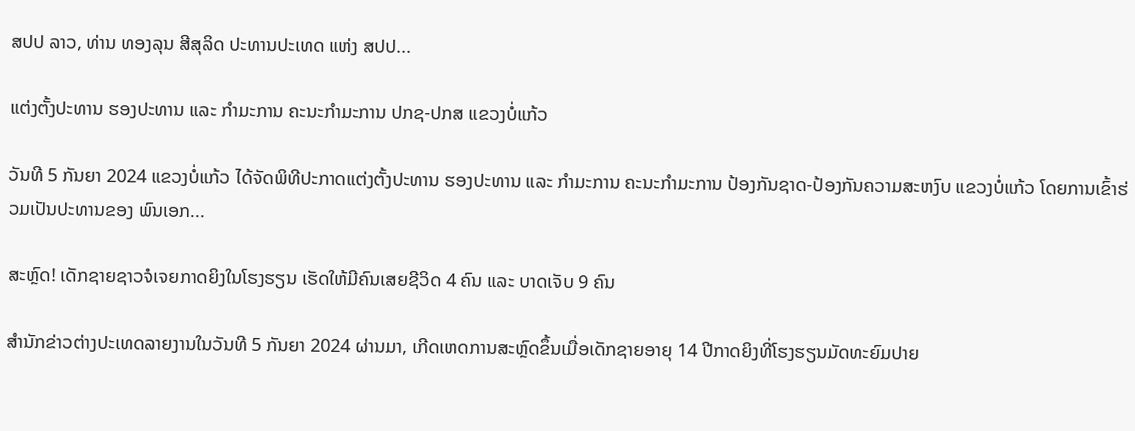ສປປ ລາວ, ທ່ານ ທອງລຸນ ສີສຸລິດ ປະທານປະເທດ ແຫ່ງ ສປປ...

ແຕ່ງຕັ້ງປະທານ ຮອງປະທານ ແລະ ກຳມະການ ຄະນະກຳມະການ ປກຊ-ປກສ ແຂວງບໍ່ແກ້ວ

ວັນທີ 5 ກັນຍາ 2024 ແຂວງບໍ່ແກ້ວ ໄດ້ຈັດພິທີປະກາດແຕ່ງຕັ້ງປະທານ ຮອງປະທານ ແລະ ກຳມະການ ຄະນະກຳມະການ ປ້ອງກັນຊາດ-ປ້ອງກັນຄວາມສະຫງົບ ແຂວງບໍ່ແກ້ວ ໂດຍການເຂົ້າຮ່ວມເປັນປະທານຂອງ ພົນເອກ...

ສະຫຼົດ! ເດັກຊາຍຊາວຈໍເຈຍກາດຍິງໃນໂຮງຮຽນ ເຮັດໃຫ້ມີຄົນເສຍຊີວິດ 4 ຄົນ ແລະ ບາດເຈັບ 9 ຄົນ

ສຳນັກຂ່າວຕ່າງປະເທດລາຍງານໃນວັນທີ 5 ກັນຍາ 2024 ຜ່ານມາ, ເກີດເຫດການສະຫຼົດຂຶ້ນເມື່ອເດັກຊາຍອາຍຸ 14 ປີກາດຍິງທີ່ໂຮງຮຽນມັດທະຍົມປາຍ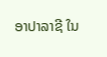ອາປາລາຊີ ໃນ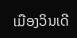ເມືອງວິນເດີ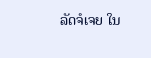ລັດຈໍເຈຍ ໃນ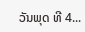ວັນພຸດ ທີ 4...